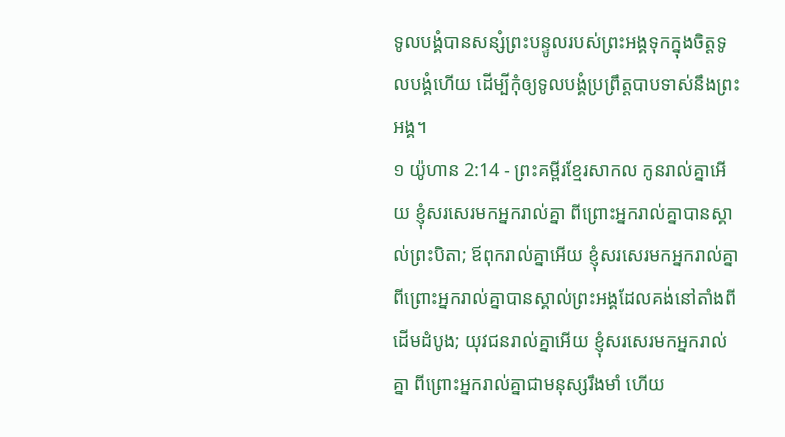ទូលបង្គំបានសន្សំព្រះបន្ទូលរបស់ព្រះអង្គទុកក្នុងចិត្តទូលបង្គំហើយ ដើម្បីកុំឲ្យទូលបង្គំប្រព្រឹត្តបាបទាស់នឹងព្រះអង្គ។
១ យ៉ូហាន 2:14 - ព្រះគម្ពីរខ្មែរសាកល កូនរាល់គ្នាអើយ ខ្ញុំសរសេរមកអ្នករាល់គ្នា ពីព្រោះអ្នករាល់គ្នាបានស្គាល់ព្រះបិតា; ឪពុករាល់គ្នាអើយ ខ្ញុំសរសេរមកអ្នករាល់គ្នា ពីព្រោះអ្នករាល់គ្នាបានស្គាល់ព្រះអង្គដែលគង់នៅតាំងពីដើមដំបូង; យុវជនរាល់គ្នាអើយ ខ្ញុំសរសេរមកអ្នករាល់គ្នា ពីព្រោះអ្នករាល់គ្នាជាមនុស្សរឹងមាំ ហើយ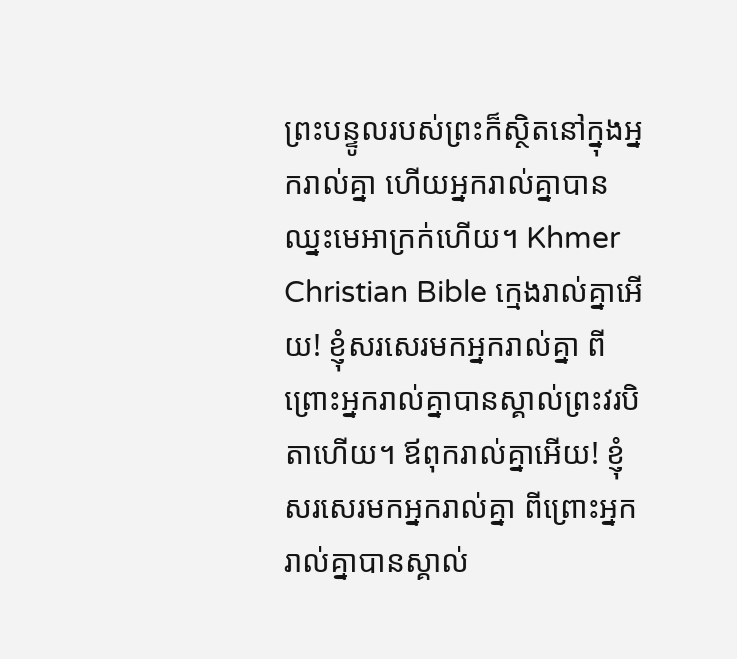ព្រះបន្ទូលរបស់ព្រះក៏ស្ថិតនៅក្នុងអ្នករាល់គ្នា ហើយអ្នករាល់គ្នាបានឈ្នះមេអាក្រក់ហើយ។ Khmer Christian Bible ក្មេងរាល់គ្នាអើយ! ខ្ញុំសរសេរមកអ្នករាល់គ្នា ពីព្រោះអ្នករាល់គ្នាបានស្គាល់ព្រះវរបិតាហើយ។ ឪពុករាល់គ្នាអើយ! ខ្ញុំសរសេរមកអ្នករាល់គ្នា ពីព្រោះអ្នករាល់គ្នាបានស្គាល់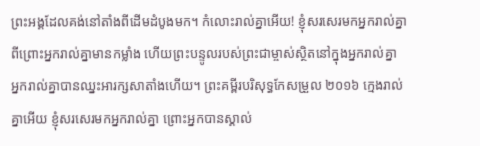ព្រះអង្គដែលគង់នៅតាំងពីដើមដំបូងមក។ កំលោះរាល់គ្នាអើយ! ខ្ញុំសរសេរមកអ្នករាល់គ្នា ពីព្រោះអ្នករាល់គ្នាមានកម្លាំង ហើយព្រះបន្ទូលរបស់ព្រះជាម្ចាស់ស្ថិតនៅក្នុងអ្នករាល់គ្នា អ្នករាល់គ្នាបានឈ្នះអារក្សសាតាំងហើយ។ ព្រះគម្ពីរបរិសុទ្ធកែសម្រួល ២០១៦ ក្មេងរាល់គ្នាអើយ ខ្ញុំសរសេរមកអ្នករាល់គ្នា ព្រោះអ្នកបានស្គាល់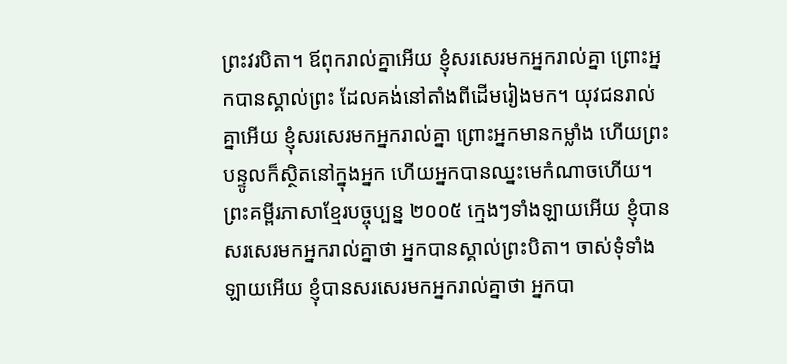ព្រះវរបិតា។ ឪពុករាល់គ្នាអើយ ខ្ញុំសរសេរមកអ្នករាល់គ្នា ព្រោះអ្នកបានស្គាល់ព្រះ ដែលគង់នៅតាំងពីដើមរៀងមក។ យុវជនរាល់គ្នាអើយ ខ្ញុំសរសេរមកអ្នករាល់គ្នា ព្រោះអ្នកមានកម្លាំង ហើយព្រះបន្ទូលក៏ស្ថិតនៅក្នុងអ្នក ហើយអ្នកបានឈ្នះមេកំណាចហើយ។ ព្រះគម្ពីរភាសាខ្មែរបច្ចុប្បន្ន ២០០៥ ក្មេងៗទាំងឡាយអើយ ខ្ញុំបានសរសេរមកអ្នករាល់គ្នាថា អ្នកបានស្គាល់ព្រះបិតា។ ចាស់ទុំទាំងឡាយអើយ ខ្ញុំបានសរសេរមកអ្នករាល់គ្នាថា អ្នកបា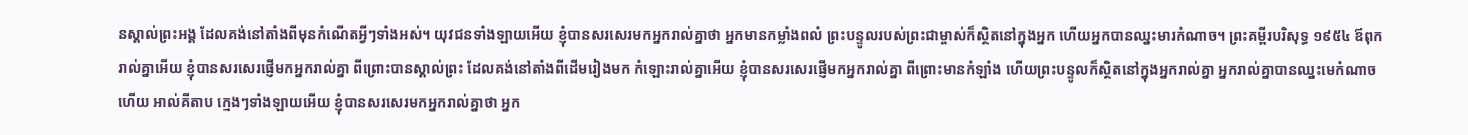នស្គាល់ព្រះអង្គ ដែលគង់នៅតាំងពីមុនកំណើតអ្វីៗទាំងអស់។ យុវជនទាំងឡាយអើយ ខ្ញុំបានសរសេរមកអ្នករាល់គ្នាថា អ្នកមានកម្លាំងពលំ ព្រះបន្ទូលរបស់ព្រះជាម្ចាស់ក៏ស្ថិតនៅក្នុងអ្នក ហើយអ្នកបានឈ្នះមារកំណាច។ ព្រះគម្ពីរបរិសុទ្ធ ១៩៥៤ ឪពុករាល់គ្នាអើយ ខ្ញុំបានសរសេរផ្ញើមកអ្នករាល់គ្នា ពីព្រោះបានស្គាល់ព្រះ ដែលគង់នៅតាំងពីដើមរៀងមក កំឡោះរាល់គ្នាអើយ ខ្ញុំបានសរសេរផ្ញើមកអ្នករាល់គ្នា ពីព្រោះមានកំឡាំង ហើយព្រះបន្ទូលក៏ស្ថិតនៅក្នុងអ្នករាល់គ្នា អ្នករាល់គ្នាបានឈ្នះមេកំណាចហើយ អាល់គីតាប ក្មេងៗទាំងឡាយអើយ ខ្ញុំបានសរសេរមកអ្នករាល់គ្នាថា អ្នក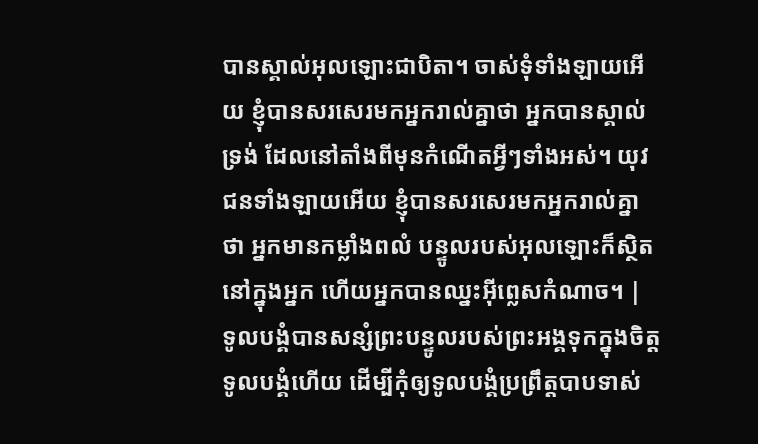បានស្គាល់អុលឡោះជាបិតា។ ចាស់ទុំទាំងឡាយអើយ ខ្ញុំបានសរសេរមកអ្នករាល់គ្នាថា អ្នកបានស្គាល់ទ្រង់ ដែលនៅតាំងពីមុនកំណើតអ្វីៗទាំងអស់។ យុវជនទាំងឡាយអើយ ខ្ញុំបានសរសេរមកអ្នករាល់គ្នាថា អ្នកមានកម្លាំងពលំ បន្ទូលរបស់អុលឡោះក៏ស្ថិតនៅក្នុងអ្នក ហើយអ្នកបានឈ្នះអ៊ីព្លេសកំណាច។ |
ទូលបង្គំបានសន្សំព្រះបន្ទូលរបស់ព្រះអង្គទុកក្នុងចិត្តទូលបង្គំហើយ ដើម្បីកុំឲ្យទូលបង្គំប្រព្រឹត្តបាបទាស់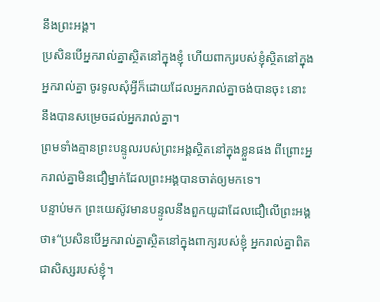នឹងព្រះអង្គ។
ប្រសិនបើអ្នករាល់គ្នាស្ថិតនៅក្នុងខ្ញុំ ហើយពាក្យរបស់ខ្ញុំស្ថិតនៅក្នុងអ្នករាល់គ្នា ចូរទូលសុំអ្វីក៏ដោយដែលអ្នករាល់គ្នាចង់បានចុះ នោះនឹងបានសម្រេចដល់អ្នករាល់គ្នា។
ព្រមទាំងគ្មានព្រះបន្ទូលរបស់ព្រះអង្គស្ថិតនៅក្នុងខ្លួនផង ពីព្រោះអ្នករាល់គ្នាមិនជឿម្នាក់ដែលព្រះអង្គបានចាត់ឲ្យមកទេ។
បន្ទាប់មក ព្រះយេស៊ូវមានបន្ទូលនឹងពួកយូដាដែលជឿលើព្រះអង្គថា៖“ប្រសិនបើអ្នករាល់គ្នាស្ថិតនៅក្នុងពាក្យរបស់ខ្ញុំ អ្នករាល់គ្នាពិតជាសិស្សរបស់ខ្ញុំ។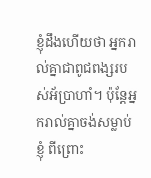ខ្ញុំដឹងហើយថា អ្នករាល់គ្នាជាពូជពង្សរបស់អ័ប្រាហាំ។ ប៉ុន្តែអ្នករាល់គ្នាចង់សម្លាប់ខ្ញុំ ពីព្រោះ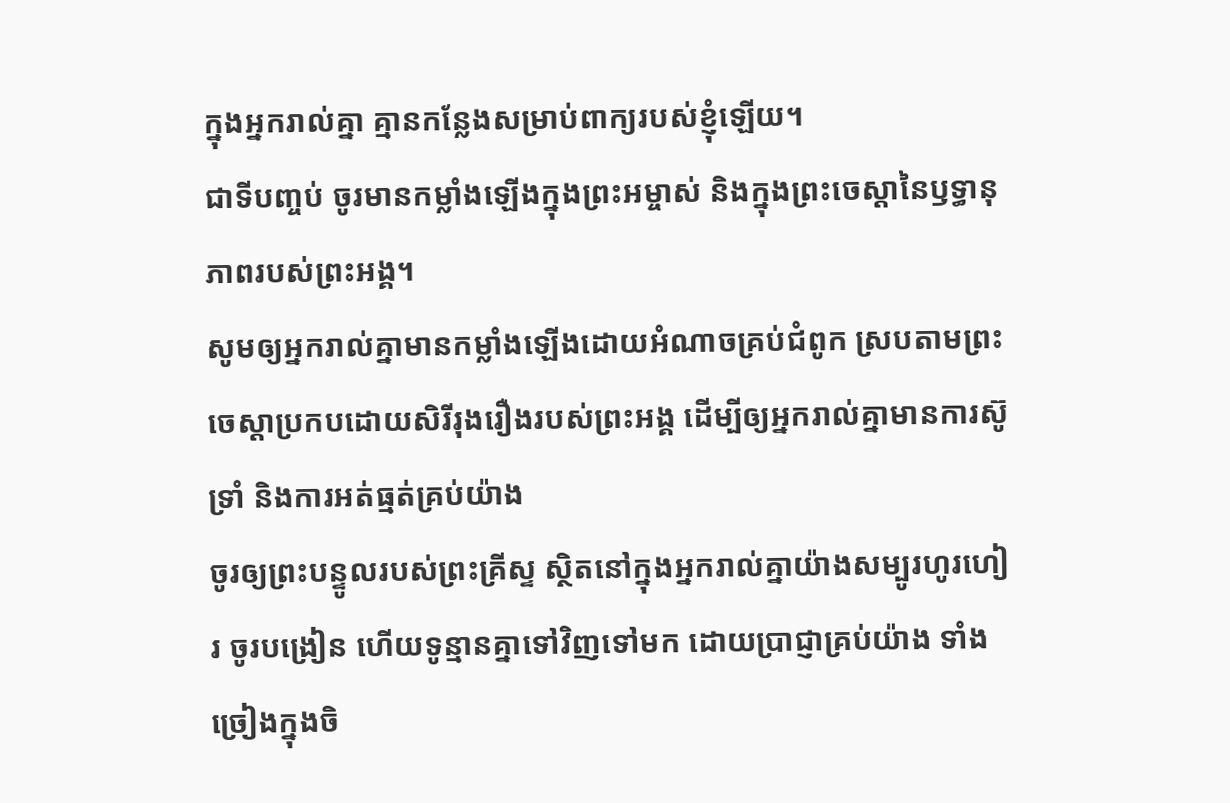ក្នុងអ្នករាល់គ្នា គ្មានកន្លែងសម្រាប់ពាក្យរបស់ខ្ញុំឡើយ។
ជាទីបញ្ចប់ ចូរមានកម្លាំងឡើងក្នុងព្រះអម្ចាស់ និងក្នុងព្រះចេស្ដានៃឫទ្ធានុភាពរបស់ព្រះអង្គ។
សូមឲ្យអ្នករាល់គ្នាមានកម្លាំងឡើងដោយអំណាចគ្រប់ជំពូក ស្របតាមព្រះចេស្ដាប្រកបដោយសិរីរុងរឿងរបស់ព្រះអង្គ ដើម្បីឲ្យអ្នករាល់គ្នាមានការស៊ូទ្រាំ និងការអត់ធ្មត់គ្រប់យ៉ាង
ចូរឲ្យព្រះបន្ទូលរបស់ព្រះគ្រីស្ទ ស្ថិតនៅក្នុងអ្នករាល់គ្នាយ៉ាងសម្បូរហូរហៀរ ចូរបង្រៀន ហើយទូន្មានគ្នាទៅវិញទៅមក ដោយប្រាជ្ញាគ្រប់យ៉ាង ទាំងច្រៀងក្នុងចិ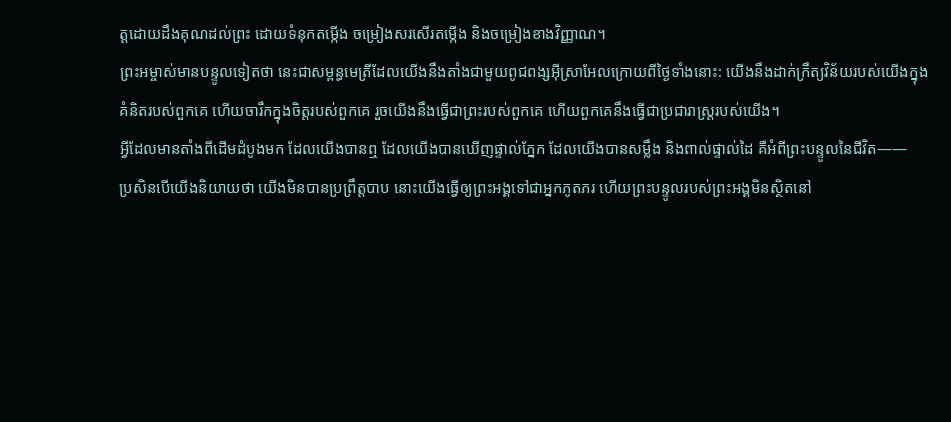ត្តដោយដឹងគុណដល់ព្រះ ដោយទំនុកតម្កើង ចម្រៀងសរសើរតម្កើង និងចម្រៀងខាងវិញ្ញាណ។
ព្រះអម្ចាស់មានបន្ទូលទៀតថា នេះជាសម្ពន្ធមេត្រីដែលយើងនឹងតាំងជាមួយពូជពង្សអ៊ីស្រាអែលក្រោយពីថ្ងៃទាំងនោះ: យើងនឹងដាក់ក្រឹត្យវិន័យរបស់យើងក្នុងគំនិតរបស់ពួកគេ ហើយចារឹកក្នុងចិត្តរបស់ពួកគេ រួចយើងនឹងធ្វើជាព្រះរបស់ពួកគេ ហើយពួកគេនឹងធ្វើជាប្រជារាស្ត្ររបស់យើង។
អ្វីដែលមានតាំងពីដើមដំបូងមក ដែលយើងបានឮ ដែលយើងបានឃើញផ្ទាល់ភ្នែក ដែលយើងបានសម្លឹង និងពាល់ផ្ទាល់ដៃ គឺអំពីព្រះបន្ទូលនៃជីវិត——
ប្រសិនបើយើងនិយាយថា យើងមិនបានប្រព្រឹត្តបាប នោះយើងធ្វើឲ្យព្រះអង្គទៅជាអ្នកភូតភរ ហើយព្រះបន្ទូលរបស់ព្រះអង្គមិនស្ថិតនៅ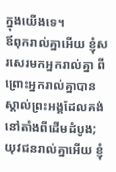ក្នុងយើងទេ។
ឪពុករាល់គ្នាអើយ ខ្ញុំសរសេរមកអ្នករាល់គ្នា ពីព្រោះអ្នករាល់គ្នាបានស្គាល់ព្រះអង្គដែលគង់នៅតាំងពីដើមដំបូង; យុវជនរាល់គ្នាអើយ ខ្ញុំ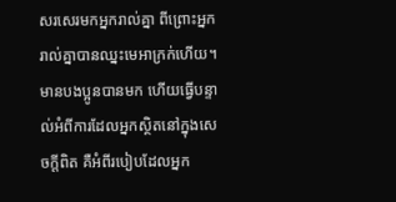សរសេរមកអ្នករាល់គ្នា ពីព្រោះអ្នករាល់គ្នាបានឈ្នះមេអាក្រក់ហើយ។
មានបងប្អូនបានមក ហើយធ្វើបន្ទាល់អំពីការដែលអ្នកស្ថិតនៅក្នុងសេចក្ដីពិត គឺអំពីរបៀបដែលអ្នក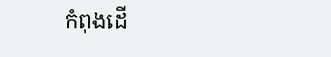កំពុងដើ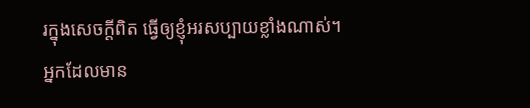រក្នុងសេចក្ដីពិត ធ្វើឲ្យខ្ញុំអរសប្បាយខ្លាំងណាស់។
អ្នកដែលមាន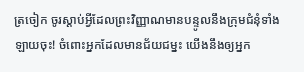ត្រចៀក ចូរស្ដាប់អ្វីដែលព្រះវិញ្ញាណមានបន្ទូលនឹងក្រុមជំនុំទាំងឡាយចុះ! ចំពោះអ្នកដែលមានជ័យជម្នះ យើងនឹងឲ្យអ្នក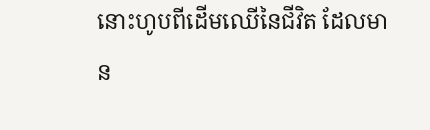នោះហូបពីដើមឈើនៃជីវិត ដែលមាន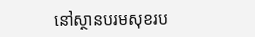នៅស្ថានបរមសុខរប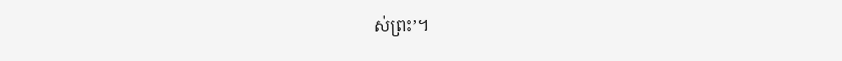ស់ព្រះ’។